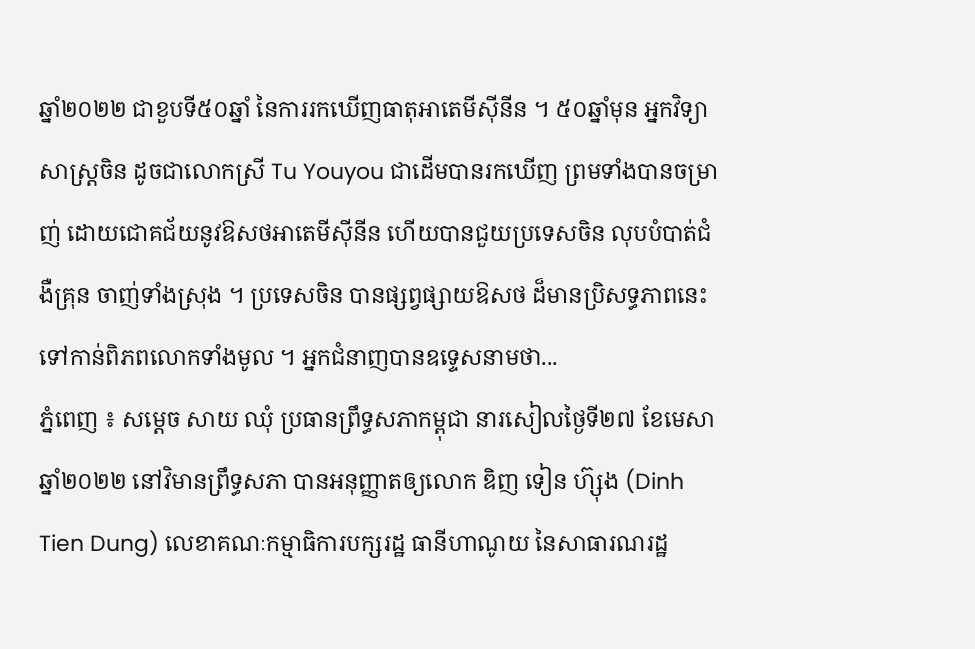ឆ្នាំ២០២២ ជាខួបទី៥០ឆ្នាំ នៃការរកឃើញធាតុអាតេមីស៊ីនីន ។ ៥០ឆ្នាំមុន អ្នកវិទ្យាសាស្ត្រចិន ដូចជាលោកស្រី Tu Youyou ជាដើមបានរកឃើញ ព្រមទាំងបានចម្រាញ់ ដោយជោគជ័យនូវឱសថអាតេមីស៊ីនីន ហើយបានជួយប្រទេសចិន លុបបំបាត់ជំងឺគ្រុន ចាញ់ទាំងស្រុង ។ ប្រទេសចិន បានផ្សព្វផ្សាយឱសថ ដ៏មានប្រិសទ្ធភាពនេះ ទៅកាន់ពិភពលោកទាំងមូល ។ អ្នកជំនាញបានឧទ្ទេសនាមថា...
ភ្នំពេញ ៖ សម្តេច សាយ ឈុំ ប្រធានព្រឹទ្ធសភាកម្ពុជា នារសៀលថ្ងៃទី២៧ ខែមេសា ឆ្នាំ២០២២ នៅវិមានព្រឹទ្ធសភា បានអនុញ្ញាតឲ្យលោក ឌិញ ទៀន ហ៊្សុង (Dinh Tien Dung) លេខាគណៈកម្មាធិការបក្សរដ្ឋ ធានីហាណូយ នៃសាធារណរដ្ឋ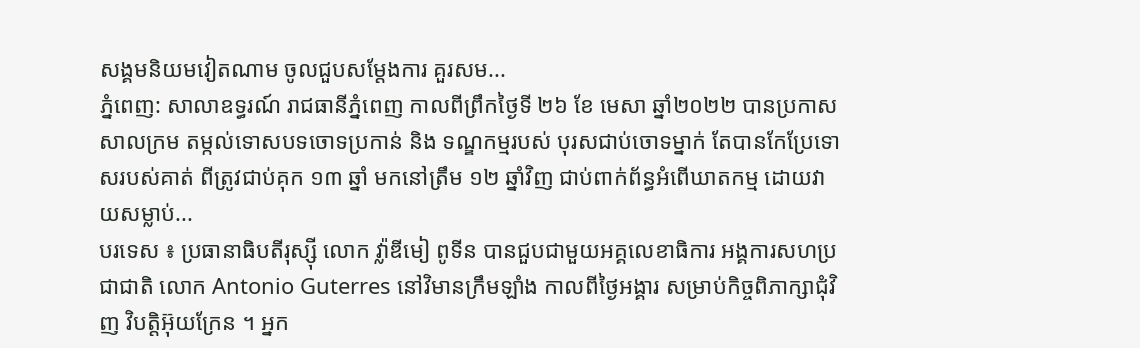សង្គមនិយមវៀតណាម ចូលជួបសម្តែងការ គួរសម...
ភ្នំពេញ: សាលាឧទ្ធរណ៍ រាជធានីភ្នំពេញ កាលពីព្រឹកថ្ងៃទី ២៦ ខែ មេសា ឆ្នាំ២០២២ បានប្រកាសសាលក្រម តម្កល់ទោសបទចោទប្រកាន់ និង ទណ្ឌកម្មរបស់ បុរសជាប់ចោទម្នាក់ តែបានកែប្រែទោសរបស់គាត់ ពីត្រូវជាប់គុក ១៣ ឆ្នាំ មកនៅត្រឹម ១២ ឆ្នាំវិញ ជាប់ពាក់ព័ន្ធអំពើឃាតកម្ម ដោយវាយសម្លាប់...
បរទេស ៖ ប្រធានាធិបតីរុស្ស៊ី លោក វ្ល៉ាឌីមៀ ពូទីន បានជួបជាមួយអគ្គលេខាធិការ អង្គការសហប្រជាជាតិ លោក Antonio Guterres នៅវិមានក្រឹមឡាំង កាលពីថ្ងៃអង្គារ សម្រាប់កិច្ចពិភាក្សាជុំវិញ វិបត្តិអ៊ុយក្រែន ។ អ្នក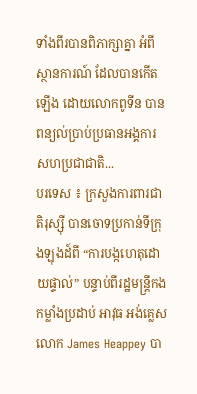ទាំងពីរបានពិភាក្សាគ្នា អំពីស្ថានការណ៍ ដែលបានកើតឡើង ដោយលោកពូទីន បានពន្យល់ប្រាប់ប្រធានអង្គការ សហប្រជាជាតិ...
បរទេស ៖ ក្រសួងការពារជាតិរុស្ស៊ី បានចោទប្រកាន់ទីក្រុងឡុងដ៍ពី “ការបង្កហេតុដោយផ្ទាល់” បន្ទាប់ពីរដ្ឋមន្ត្រីកងកម្លាំងប្រដាប់ អាវុធ អង់គ្លេសលោក James Heappey បា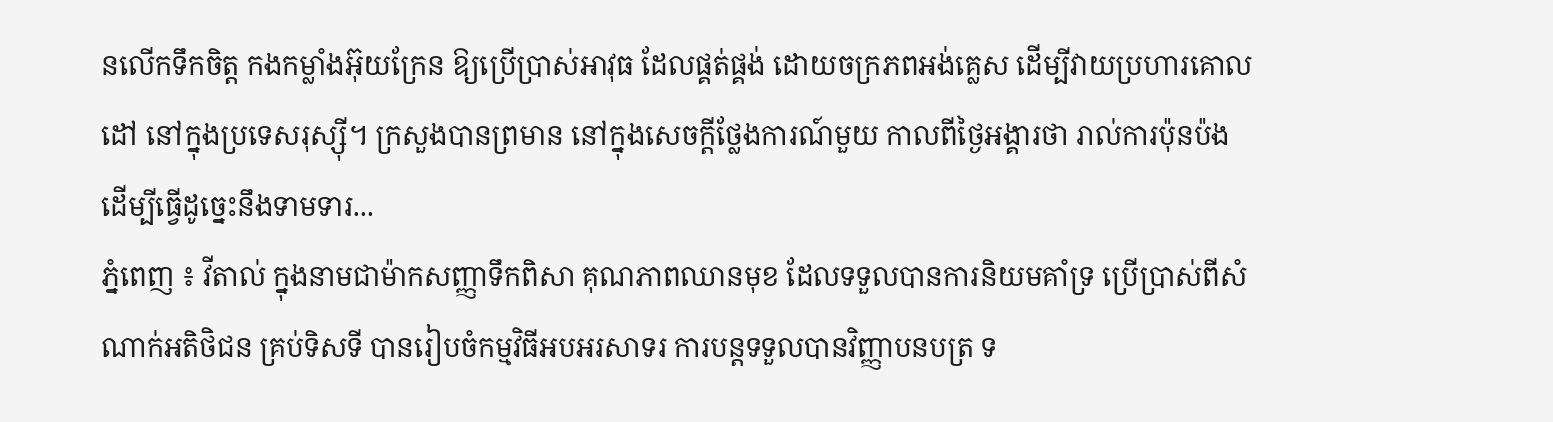នលើកទឹកចិត្ត កងកម្លាំងអ៊ុយក្រែន ឱ្យប្រើប្រាស់អាវុធ ដែលផ្គត់ផ្គង់ ដោយចក្រភពអង់គ្លេស ដើម្បីវាយប្រហារគោលដៅ នៅក្នុងប្រទេសរុស្ស៊ី។ ក្រសួងបានព្រមាន នៅក្នុងសេចក្តីថ្លែងការណ៍មួយ កាលពីថ្ងៃអង្គារថា រាល់ការប៉ុនប៉ង ដើម្បីធ្វើដូច្នេះនឹងទាមទារ...
ភ្នំពេញ ៖ វីតាល់ ក្នុងនាមជាម៉ាកសញ្ញាទឹកពិសា គុណភាពឈានមុខ ដែលទទួលបានការនិយមគាំទ្រ ប្រើប្រាស់ពីសំណាក់អតិថិជន គ្រប់ទិសទី បានរៀបចំកម្មវិធីអបអរសាទរ ការបន្តទទួលបានវិញ្ញាបនបត្រ ទ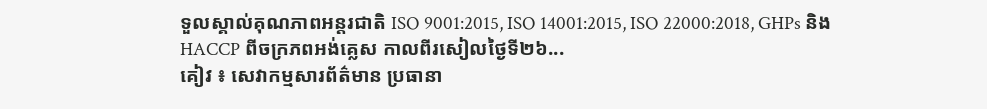ទួលស្គាល់គុណភាពអន្តរជាតិ ISO 9001:2015, ISO 14001:2015, ISO 22000:2018, GHPs និង HACCP ពីចក្រភពអង់គ្លេស កាលពីរសៀលថ្ងៃទី២៦...
គៀវ ៖ សេវាកម្មសារព័ត៌មាន ប្រធានា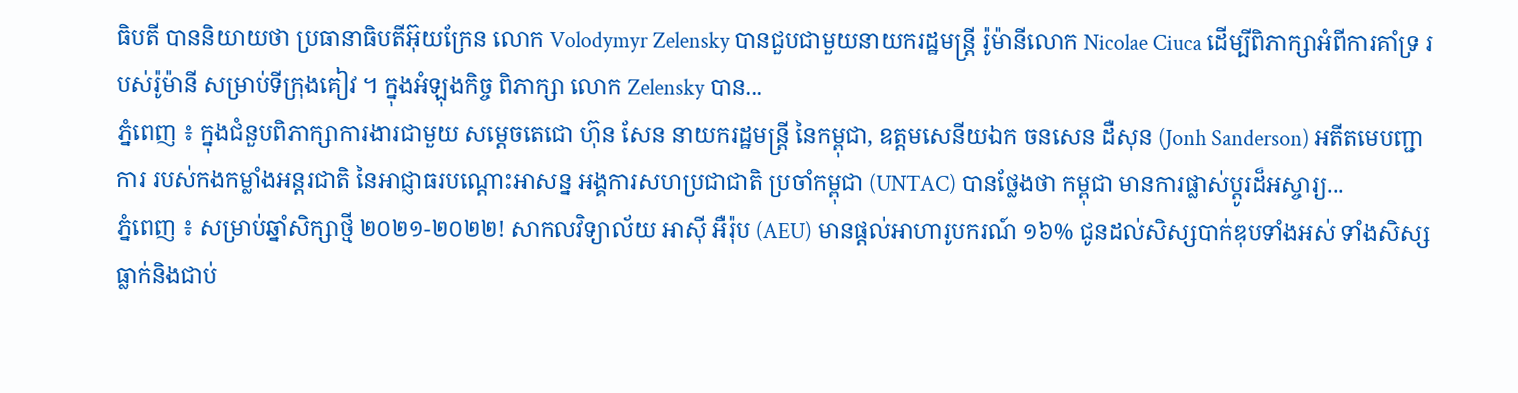ធិបតី បាននិយាយថា ប្រធានាធិបតីអ៊ុយក្រែន លោក Volodymyr Zelensky បានជួបជាមួយនាយករដ្ឋមន្ត្រី រ៉ូម៉ានីលោក Nicolae Ciuca ដើម្បីពិភាក្សាអំពីការគាំទ្រ របស់រ៉ូម៉ានី សម្រាប់ទីក្រុងគៀវ ។ ក្នុងអំឡុងកិច្ច ពិភាក្សា លោក Zelensky បាន...
ភ្នំពេញ ៖ ក្នុងជំនួបពិភាក្សាការងារជាមួយ សម្ដេចតេជោ ហ៊ុន សែន នាយករដ្ឋមន្ត្រី នៃកម្ពុជា, ឧត្តមសេនីយឯក ចនសេន ដឺសុន (Jonh Sanderson) អតីតមេបញ្ជាការ របស់កងកម្លាំងអន្តរជាតិ នៃអាជ្ញាធរបណ្តោះអាសន្ន អង្គការសហប្រជាជាតិ ប្រចាំកម្ពុជា (UNTAC) បានថ្លែងថា កម្ពុជា មានការផ្លាស់ប្ដូរដ៏អស្ចារ្យ...
ភ្នំពេញ ៖ សម្រាប់ឆ្នាំសិក្សាថ្មី ២០២១-២០២២! សាកលវិទ្យាល័យ អាស៊ី អឺរ៉ុប (AEU) មានផ្តល់អាហារូបករណ៍ ១៦% ជូនដល់សិស្សបាក់ឌុបទាំងអស់ ទាំងសិស្សធ្លាក់និងជាប់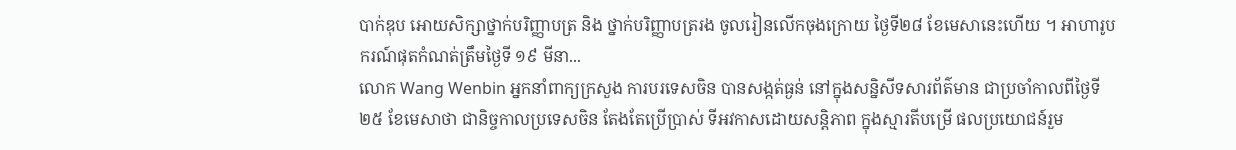បាក់ឌុប អោយសិក្សាថ្នាក់បរិញ្ញាបត្រ និង ថ្នាក់បរិញ្ញាបត្ររង ចូលរៀនលើកចុងក្រោយ ថ្ងៃទី២៨ ខែមេសានេះហើយ ។ អាហារូបករណ៍ផុតកំណត់ត្រឹមថ្ងៃទី ១៩ មីនា...
លោក Wang Wenbin អ្នកនាំពាក្យក្រសួង ការបរទេសចិន បានសង្កត់ធ្ងន់ នៅក្នុងសន្និសីទសារព័ត៌មាន ជាប្រចាំកាលពីថ្ងៃទី ២៥ ខែមេសាថា ជានិច្ចកាលប្រទេសចិន តែងតែប្រើប្រាស់ ទីអវកាសដោយសន្តិភាព ក្នុងស្មារតីបម្រើ ផលប្រយោជន៍រួម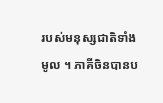របស់មនុស្សជាតិទាំងមូល ។ ភាគីចិនបានប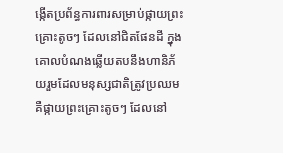ង្កើតប្រព័ន្ធការពារសម្រាប់ផ្កាយព្រះគ្រោះតូចៗ ដែលនៅជិតផែនដី ក្នុងគោលបំណងឆ្លើយតបនឹងហានិភ័យរួមដែលមនុស្សជាតិត្រូវប្រឈម គឺផ្កាយព្រះគ្រោះតូចៗ ដែលនៅ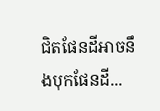ជិតផែនដីអាចនឹងបុកផែនដី...